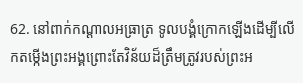62. នៅពាក់កណ្ដាលអធ្រាត្រ ទូលបង្គំក្រោកឡើងដើម្បីលើកតម្កើងព្រះអង្គព្រោះតែវិន័យដ៏ត្រឹមត្រូវរបស់ព្រះអ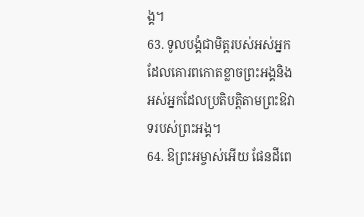ង្គ។
63. ទូលបង្គំជាមិត្តរបស់អស់អ្នកដែលគោរពកោតខ្លាចព្រះអង្គនិងអស់អ្នកដែលប្រតិបត្តិតាមព្រះឱវាទរបស់ព្រះអង្គ។
64. ឱព្រះអម្ចាស់អើយ ផែនដីពេ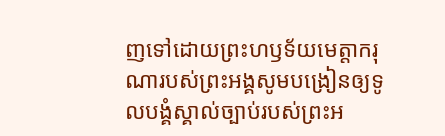ញទៅដោយព្រះហឫទ័យមេត្តាករុណារបស់ព្រះអង្គសូមបង្រៀនឲ្យទូលបង្គំស្គាល់ច្បាប់របស់ព្រះអ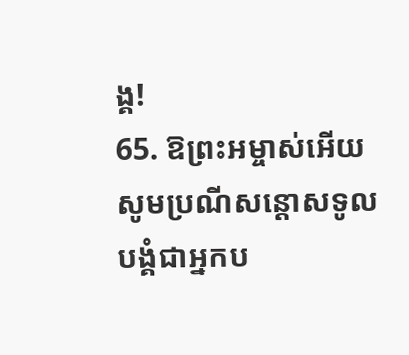ង្គ!
65. ឱព្រះអម្ចាស់អើយ សូមប្រណីសន្ដោសទូលបង្គំជាអ្នកប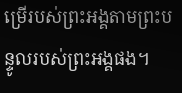ម្រើរបស់ព្រះអង្គតាមព្រះបន្ទូលរបស់ព្រះអង្គផង។